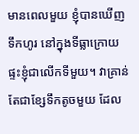មានពេលមួយ ខ្ញុំបានឃើញទឹកហូរ នៅក្នុងទីធ្លាក្រោយផ្ទះខ្ញុំជាលើកទីមួយ។ វាគ្រាន់តែជាខ្សែទឹកតូចមួយ ដែល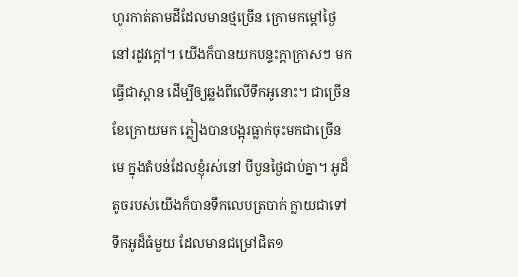ហូរកាត់តាមដីដែលមានថ្មច្រើន ក្រោមកម្តៅថ្ងៃ នៅរដូវក្តៅ។ យើងក៏បានយកបន្ទះក្តាក្រាសៗ មកធ្វើជាស្ពាន ដើម្បីឲ្យឆ្លងពីលើទឹកអូនោះ។ ជាច្រើនខែក្រោយមក ភ្លៀងបានបង្អុរធ្លាក់ចុះមកជាច្រើនមេ ក្នុងតំបន់ដែលខ្ញុំរស់នៅ បីបួនថ្ងៃជាប់គ្នា។ អូដ៏តូចរបស់យើងក៏បានទឹកលេបត្របាក់ ក្លាយជាទៅទឹកអូដ៏ធំមួយ ដែលមានជម្រៅជិត១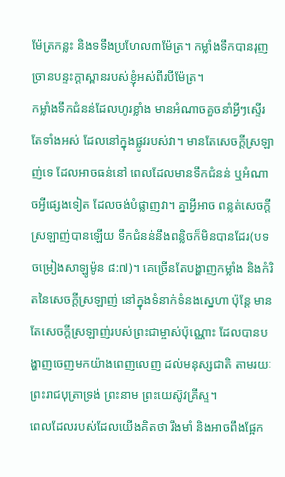ម៉ែត្រកន្លះ និងទទឹងប្រហែល៣ម៉ែត្រ។ កម្លាំងទឹកបានរុញច្រានបន្ទះក្តាស្ពានរបស់ខ្ញុំអស់ពីរបីម៉ែត្រ។
កម្លាំងទឹកជំនន់ដែលហូរខ្លាំង មានអំណាចគួចនាំអ្វីៗស្ទើរតែទាំងអស់ ដែលនៅក្នុងផ្លូវរបស់វា។ មានតែសេចក្តីស្រឡាញ់ទេ ដែលអាចធន់នៅ ពេលដែលមានទឹកជំនន់ ឬអំណាចអ្វីផ្សេងទៀត ដែលចង់បំផ្លាញវា។ គ្នាអ្វីអាច ពន្លត់សេចក្តីស្រឡាញ់បានឡើយ ទឹកជំនន់នឹងពន្លិចក៏មិនបានដែរ(បទចម្រៀងសាឡូម៉ូន ៨:៧)។ គេច្រើនតែបង្ហាញកម្លាំង និងកំរិតនៃសេចក្តីស្រឡាញ់ នៅក្នុងទំនាក់ទំនងស្នេហា ប៉ុន្តែ មានតែសេចក្តីស្រឡាញ់របស់ព្រះជាម្ចាស់ប៉ុណ្ណោះ ដែលបានបង្ហាញចេញមកយ៉ាងពេញលេញ ដល់មនុស្សជាតិ តាមរយៈព្រះរាជបុត្រាទ្រង់ ព្រះនាម ព្រះយេស៊ូវគ្រីស្ទ។
ពេលដែលរបស់ដែលយើងគិតថា រឹងមាំ និងអាចពឹងផ្អែក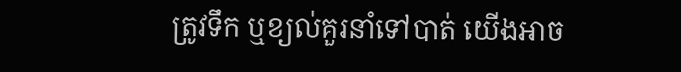ត្រូវទឹក ឬខ្យល់គួរនាំទៅបាត់ យើងអាច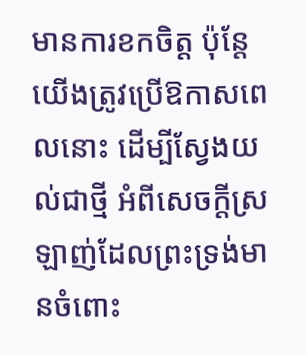មានការខកចិត្ត ប៉ុន្តែ យើងត្រូវប្រើឱកាសពេលនោះ ដើម្បីស្វែងយល់ជាថ្មី អំពីសេចក្តីស្រឡាញ់ដែលព្រះទ្រង់មានចំពោះ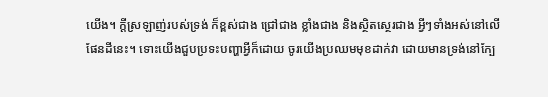យើង។ ក្តីស្រឡាញ់របស់ទ្រង់ ក៏ខ្ពស់ជាង ជ្រៅជាង ខ្លាំងជាង និងស្ថិតស្ថេរជាង អ្វីៗទាំងអស់នៅលើផែនដីនេះ។ ទោះយើងជួបប្រទះបញ្ហាអ្វីក៏ដោយ ចូរយើងប្រឈមមុខដាក់វា ដោយមានទ្រង់នៅក្បែ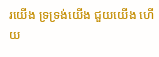រយើង ទ្រទ្រង់យើង ជួយយើង ហើយ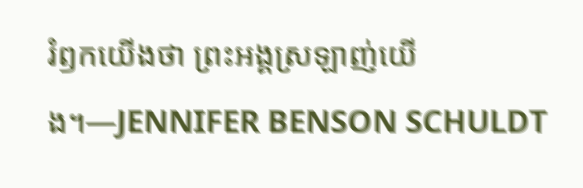រំឭកយើងថា ព្រះអង្គស្រឡាញ់យើង។—JENNIFER BENSON SCHULDT